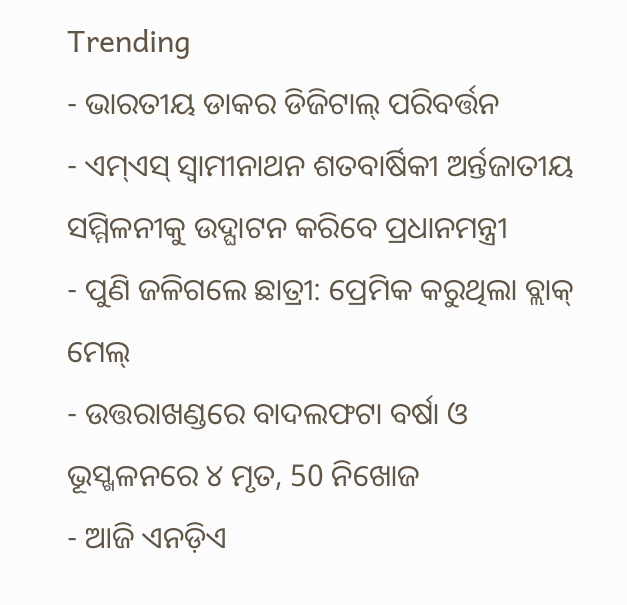Trending
- ଭାରତୀୟ ଡାକର ଡିଜିଟାଲ୍ ପରିବର୍ତ୍ତନ
- ଏମ୍ଏସ୍ ସ୍ୱାମୀନାଥନ ଶତବାର୍ଷିକୀ ଅର୍ନ୍ତଜାତୀୟ ସମ୍ମିଳନୀକୁ ଉଦ୍ଘାଟନ କରିବେ ପ୍ରଧାନମନ୍ତ୍ରୀ
- ପୁଣି ଜଳିଗଲେ ଛାତ୍ରୀ: ପ୍ରେମିକ କରୁଥିଲା ବ୍ଲାକ୍ ମେଲ୍
- ଉତ୍ତରାଖଣ୍ଡରେ ବାଦଲଫଟା ବର୍ଷା ଓ ଭୂସ୍ଖଳନରେ ୪ ମୃତ, 50 ନିଖୋଜ
- ଆଜି ଏନଡ଼ିଏ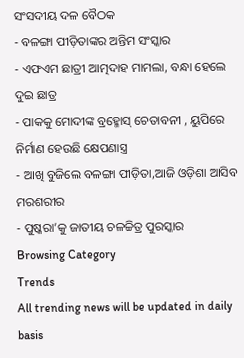ସଂସଦୀୟ ଦଳ ବୈଠକ
- ବଳଙ୍ଗା ପୀଡ଼ିତାଙ୍କର ଅନ୍ତିମ ସଂସ୍କାର
- ଏଫଏମ ଛାତ୍ରୀ ଆତ୍ମଦାହ ମାମଲା, ବନ୍ଧା ହେଲେ ଦୁଇ ଛାତ୍ର
- ପାକକୁ ମୋଦୀଙ୍କ ବ୍ରହ୍ମୋସ୍ ଚେତାବନୀ , ୟୁପିରେ ନିର୍ମାଣ ହେଉଛି କ୍ଷେପଣାସ୍ତ୍ର
- ଆଖି ବୁଜିଲେ ବଳଙ୍ଗା ପୀଡ଼ିତା,ଆଜି ଓଡ଼ିଶା ଆସିବ ମରଶରୀର
- ପୁଷ୍କରା’କୁ ଜାତୀୟ ଚଳଚ୍ଚିତ୍ର ପୁରସ୍କାର
Browsing Category
Trends
All trending news will be updated in daily basis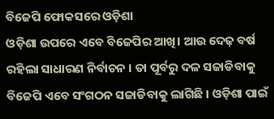ବିଜେପି ଫୋକସରେ ଓଡ଼ିଶା
ଓଡ଼ିଶା ଉପରେ ଏବେ ବିଜେପିର ଆଖି। ଆଉ ଦେଢ଼ ବର୍ଷ ରହିଲା ସାଧାରଣ ନିର୍ବାଚନ । ତା ପୂର୍ବରୁ ଦଳ ସଜାଡିବାକୁ ବିଜେପି ଏବେ ସଂଗଠନ ସଜାଡିବାକୁ ଲାଗିଛି । ଓଡ଼ିଶା ପାଇଁ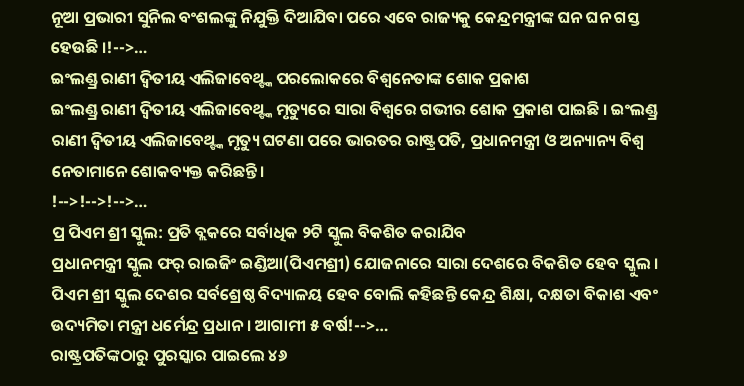ନୂଆ ପ୍ରଭାରୀ ସୁନିଲ ବଂଶଲଙ୍କୁ ନିଯୁକ୍ତି ଦିଆଯିବା ପରେ ଏବେ ରାଜ୍ୟକୁ କେନ୍ଦ୍ରମନ୍ତ୍ରୀଙ୍କ ଘନ ଘନ ଗସ୍ତ ହେଉଛି ।!-->…
ଇଂଲଣ୍ଡ୍ର ରାଣୀ ଦ୍ବିତୀୟ ଏଲିଜାବେଥ୍ଙ୍କ ପରଲୋକରେ ବିଶ୍ବନେତାଙ୍କ ଶୋକ ପ୍ରକାଶ
ଇଂଲଣ୍ଡ୍ର ରାଣୀ ଦ୍ବିତୀୟ ଏଲିଜାବେଥ୍ଙ୍କ ମୃତ୍ୟୁରେ ସାରା ବିଶ୍ବରେ ଗଭୀର ଶୋକ ପ୍ରକାଶ ପାଇଛି । ଇଂଲଣ୍ଡ୍ର ରାଣୀ ଦ୍ବିତୀୟ ଏଲିଜାବେଥ୍ଙ୍କ ମୃତ୍ୟୁ ଘଟଣା ପରେ ଭାରତର ରାଷ୍ଟ୍ରପତି, ପ୍ରଧାନମନ୍ତ୍ରୀ ଓ ଅନ୍ୟାନ୍ୟ ବିଶ୍ବ ନେତାମାନେ ଶୋକବ୍ୟକ୍ତ କରିଛନ୍ତି।
!-->!-->!-->…
ପ୍ର ପିଏମ ଶ୍ରୀ ସ୍କୁଲ: ପ୍ରତି ବ୍ଲକରେ ସର୍ବାଧିକ ୨ଟି ସ୍କୁଲ ବିକଶିତ କରାଯିବ
ପ୍ରଧାନମନ୍ତ୍ରୀ ସ୍କୁଲ ଫର୍ ରାଇଜିଂ ଇଣ୍ଡିଆ(ପିଏମଶ୍ରୀ) ଯୋଜନାରେ ସାରା ଦେଶରେ ବିକଶିତ ହେବ ସ୍କୁଲ । ପିଏମ ଶ୍ରୀ ସ୍କୁଲ ଦେଶର ସର୍ବଶ୍ରେଷ୍ଠ ବିଦ୍ୟାଳୟ ହେବ ବୋଲି କହିଛନ୍ତି କେନ୍ଦ୍ର ଶିକ୍ଷା, ଦକ୍ଷତା ବିକାଶ ଏବଂ ଉଦ୍ୟମିତା ମନ୍ତ୍ରୀ ଧର୍ମେନ୍ଦ୍ର ପ୍ରଧାନ । ଆଗାମୀ ୫ ବର୍ଷ!-->…
ରାଷ୍ଟ୍ରପତିଙ୍କଠାରୁ ପୁରସ୍କାର ପାଇଲେ ୪୬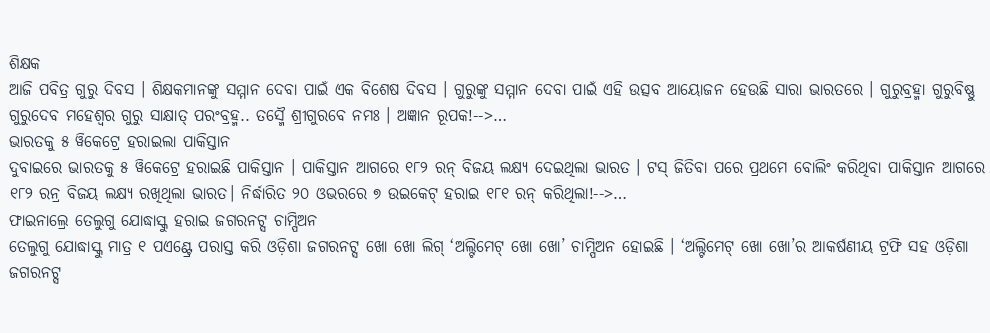ଶିକ୍ଷକ
ଆଜି ପବିତ୍ର ଗୁରୁ ଦିବସ । ଶିକ୍ଷକମାନଙ୍କୁ ସମ୍ମାନ ଦେବା ପାଇଁ ଏକ ବିଶେଷ ଦିବସ । ଗୁରୁଙ୍କୁ ସମ୍ମାନ ଦେବା ପାଇଁ ଏହି ଉତ୍ସବ ଆୟୋଜନ ହେଉଛି ସାରା ଭାରତରେ । ଗୁରୁବ୍ରହ୍ମା ଗୁରୁବିଷ୍ଣୁ ଗୁରୁଦେବ ମହେଶ୍ୱର ଗୁରୁ ସାକ୍ଷାତ୍ ପରଂବ୍ରହ୍ମ.. ତସ୍ମୈ ଶ୍ରୀଗୁରବେ ନମଃ । ଅଜ୍ଞାନ ରୂପକ!-->…
ଭାରତକୁ ୫ ୱିକେଟ୍ରେ ହରାଇଲା ପାକିସ୍ତାନ
ଦୁବାଇରେ ଭାରତକୁ ୫ ୱିକେଟ୍ରେ ହରାଇଛି ପାକିସ୍ତାନ । ପାକିସ୍ତାନ ଆଗରେ ୧୮୨ ରନ୍ ବିଜୟ ଲକ୍ଷ୍ୟ ଦେଇଥିଲା ଭାରତ । ଟସ୍ ଜିତିବା ପରେ ପ୍ରଥମେ ବୋଲିଂ କରିଥିବା ପାକିସ୍ତାନ ଆଗରେ ୧୮୨ ରନ୍ର ବିଜୟ ଲକ୍ଷ୍ୟ ରଖିଥିଲା ଭାରତ। ନିର୍ଦ୍ଧାରିତ ୨୦ ଓଭରରେ ୭ ଉଇକେଟ୍ ହରାଇ ୧୮୧ ରନ୍ କରିଥିଲା!-->…
ଫାଇନାଲ୍ରେ ତେଲୁଗୁ ଯୋଦ୍ଧାସ୍କୁ ହରାଇ ଜଗରନଟ୍ସ ଚାମ୍ପିଅନ
ତେଲୁଗୁ ଯୋଦ୍ଧାସ୍କୁ ମାତ୍ର ୧ ପଏଣ୍ଟ୍ରେ ପରାସ୍ତ କରି ଓଡ଼ିଶା ଜଗରନଟ୍ସ ଖୋ ଖୋ ଲିଗ୍ ‘ଅଲ୍ଟିମେଟ୍ ଖୋ ଖୋ’ ଚାମ୍ପିଅନ ହୋଇଛି । ‘ଅଲ୍ଟିମେଟ୍ ଖୋ ଖୋ’ର ଆକର୍ଷଣୀୟ ଟ୍ରଫି ସହ ଓଡ଼ିଶା ଜଗରନଟ୍ସ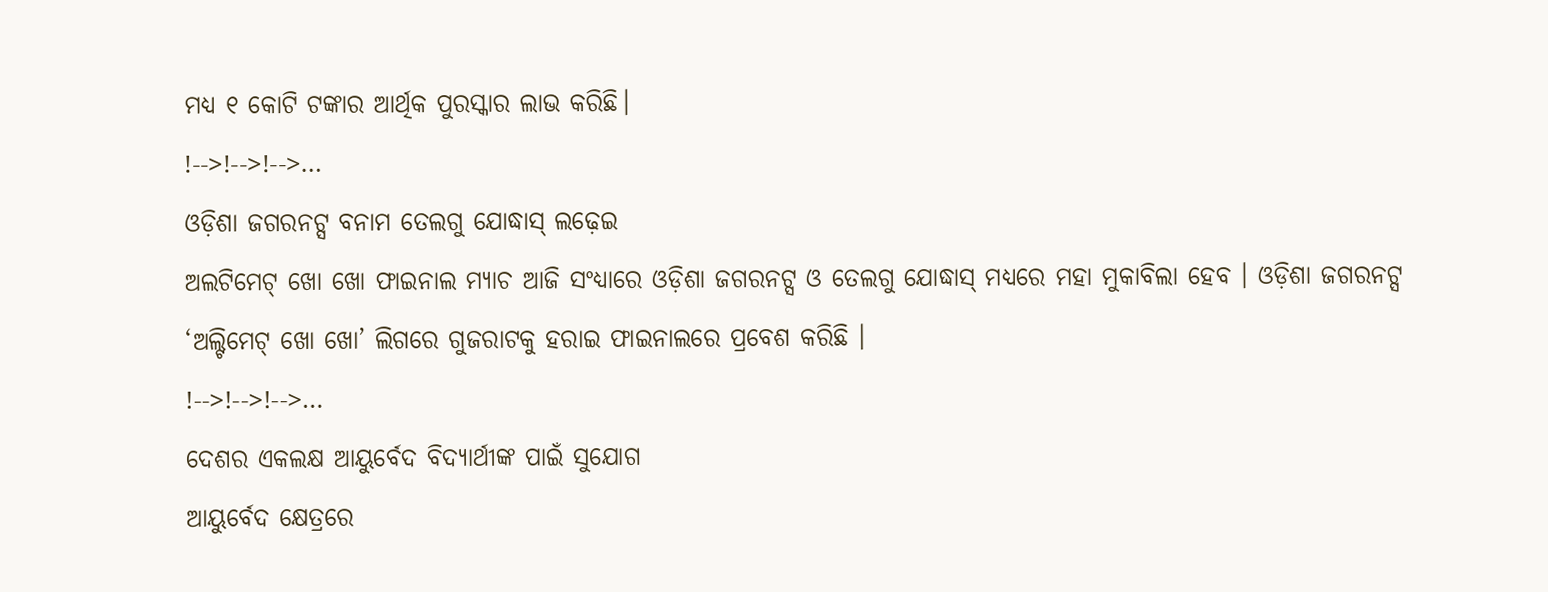ମଧ୍ୟ ୧ କୋଟି ଟଙ୍କାର ଆର୍ଥିକ ପୁରସ୍କାର ଲାଭ କରିଛି।
!-->!-->!-->…
ଓଡ଼ିଶା ଜଗରନଟ୍ସ ବନାମ ତେଲଗୁ ଯୋଦ୍ଧାସ୍ ଲଢ଼େଇ
ଅଲଟିମେଟ୍ ଖୋ ଖୋ ଫାଇନାଲ ମ୍ୟାଚ ଆଜି ସଂଧ୍ୟାରେ ଓଡ଼ିଶା ଜଗରନଟ୍ସ ଓ ତେଲଗୁ ଯୋଦ୍ଧାସ୍ ମଧ୍ୟରେ ମହା ମୁକାବିଲା ହେବ । ଓଡ଼ିଶା ଜଗରନଟ୍ସ ‘ଅଲ୍ଟିମେଟ୍ ଖୋ ଖୋ’ ଲିଗରେ ଗୁଜରାଟକୁ ହରାଇ ଫାଇନାଲରେ ପ୍ରବେଶ କରିଛି ।
!-->!-->!-->…
ଦେଶର ଏକଲକ୍ଷ ଆୟୁର୍ବେଦ ବିଦ୍ୟାର୍ଥୀଙ୍କ ପାଇଁ ସୁଯୋଗ
ଆୟୁର୍ବେଦ କ୍ଷେତ୍ରରେ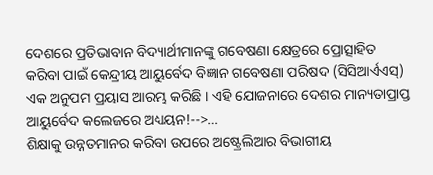ଦେଶରେ ପ୍ରତିଭାବାନ ବିଦ୍ୟାର୍ଥୀମାନଙ୍କୁ ଗବେଷଣା କ୍ଷେତ୍ରରେ ପ୍ରୋତ୍ସାହିତ କରିବା ପାଇଁ କେନ୍ଦ୍ରୀୟ ଆୟୁର୍ବେଦ ବିଜ୍ଞାନ ଗବେଷଣା ପରିଷଦ (ସିସିଆର୍ଏଏସ୍) ଏକ ଅନୁପମ ପ୍ରୟାସ ଆରମ୍ଭ କରିଛି । ଏହି ଯୋଜନାରେ ଦେଶର ମାନ୍ୟତାପ୍ରାପ୍ତ ଆୟୁର୍ବେଦ କଲେଜରେ ଅଧ୍ୟୟନ!-->…
ଶିକ୍ଷାକୁ ଉନ୍ନତମାନର କରିବା ଉପରେ ଅଷ୍ଟ୍ରେଲିଆର ବିଭାଗୀୟ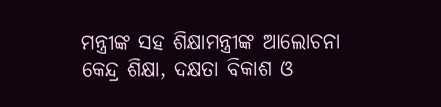ମନ୍ତ୍ରୀଙ୍କ ସହ ଶିକ୍ଷାମନ୍ତ୍ରୀଙ୍କ ଆଲୋଚନା
କେନ୍ଦ୍ର ଶିକ୍ଷା, ଦକ୍ଷତା ବିକାଶ ଓ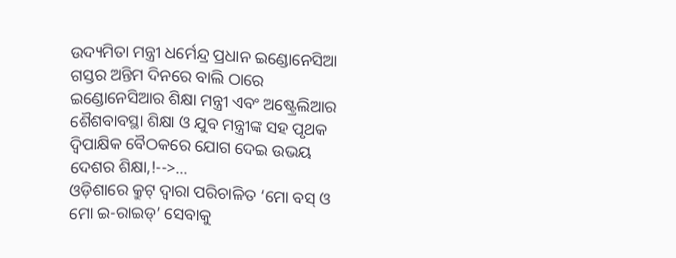ଉଦ୍ୟମିତା ମନ୍ତ୍ରୀ ଧର୍ମେନ୍ଦ୍ର ପ୍ରଧାନ ଇଣ୍ଡୋନେସିଆ ଗସ୍ତର ଅନ୍ତିମ ଦିନରେ ବାଲି ଠାରେ ଇଣ୍ଡୋନେସିଆର ଶିକ୍ଷା ମନ୍ତ୍ରୀ ଏବଂ ଅଷ୍ଟ୍ରେଲିଆର ଶୈଶବାବସ୍ଥା ଶିକ୍ଷା ଓ ଯୁବ ମନ୍ତ୍ରୀଙ୍କ ସହ ପୃଥକ ଦ୍ୱିପାକ୍ଷିକ ବୈଠକରେ ଯୋଗ ଦେଇ ଉଭୟ ଦେଶର ଶିକ୍ଷା,!-->…
ଓଡ଼ିଶାରେ କ୍ରୁଟ୍ ଦ୍ବାରା ପରିଚାଳିତ ‘ମୋ ବସ୍ ଓ ମୋ ଇ-ରାଇଡ୍’ ସେବାକୁ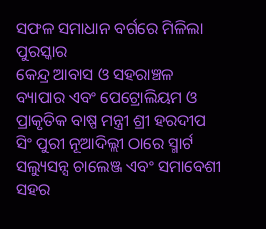ସଫଳ ସମାଧାନ ବର୍ଗରେ ମିଳିଲା ପୁରସ୍କାର
କେନ୍ଦ୍ର ଆବାସ ଓ ସହରାଞ୍ଚଳ ବ୍ୟାପାର ଏବଂ ପେଟ୍ରୋଲିୟମ ଓ ପ୍ରାକୃତିକ ବାଷ୍ପ ମନ୍ତ୍ରୀ ଶ୍ରୀ ହରଦୀପ ସିଂ ପୁରୀ ନୂଆଦିଲ୍ଲୀ ଠାରେ ସ୍ମାର୍ଟ ସଲ୍ୟୁସନ୍ସ ଚାଲେଞ୍ଜ ଏବଂ ସମାବେଶୀ ସହର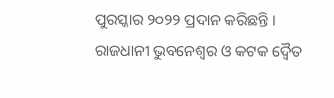ପୁରସ୍କାର ୨୦୨୨ ପ୍ରଦାନ କରିଛନ୍ତି । ରାଜଧାନୀ ଭୁବନେଶ୍ବର ଓ କଟକ ଦ୍ବୈତ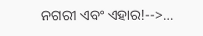ନଗରୀ ଏବଂ ଏହାର!-->…